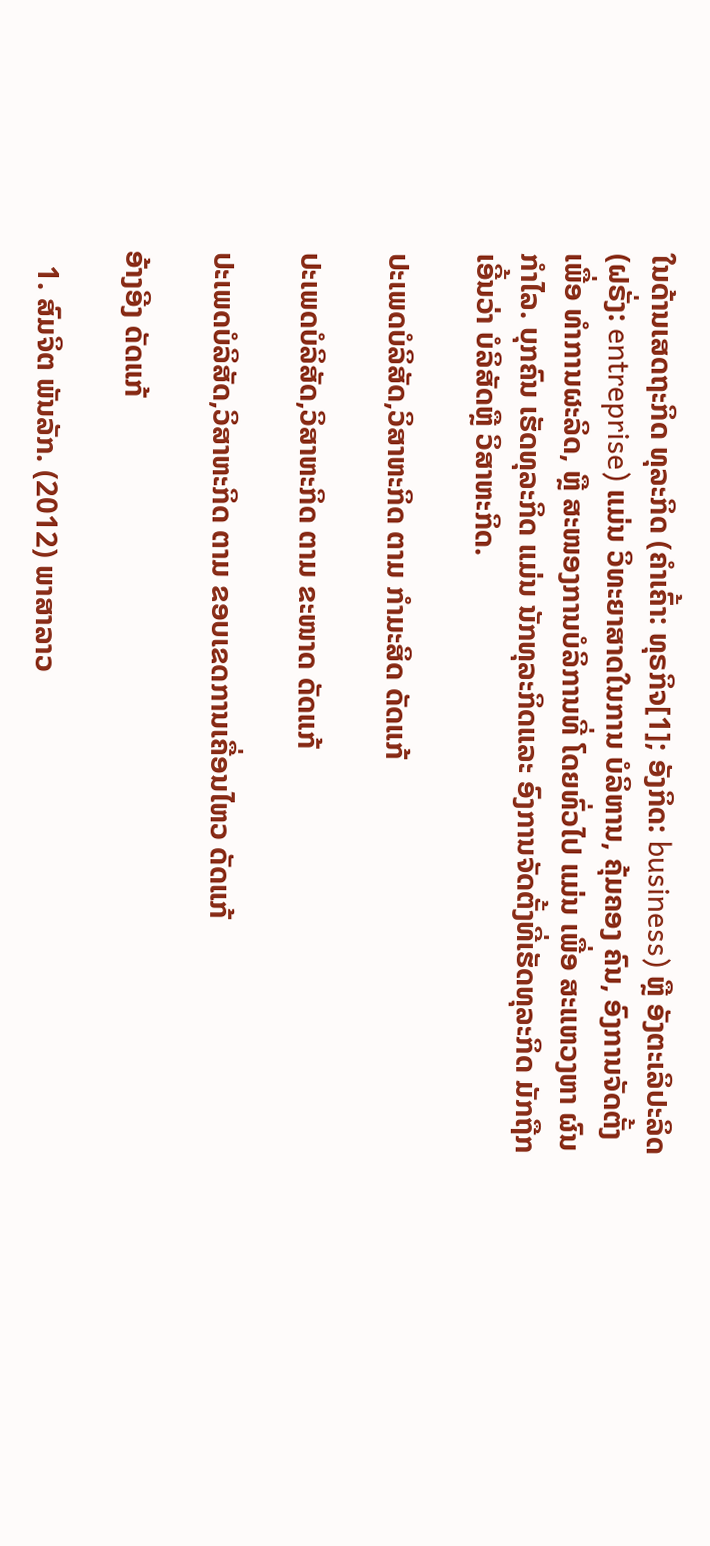ໃນດ້ານເສດຖະກິດ ທຸລະກິດ (ຄຳເຄົ້າ: ທຸຣກິຈ[1]; ອັງກິດ: business) ຫຼື ອັງຕະເລິປະລິດ (ຝຣັ່ງ: entreprise) ແມ່ນ ວິທະຍາສາດໃນການ ບໍລິຫານ, ຄຸ້ມຄອງ ຄົນ, ອົງການຈັດຕັ້ງເພື່ອ ທຳການຜະລິດ, ຫຼື ສະໜອງການບໍລິການທີ່ ໂດຍທົ່ວໄປ ແມ່ນ ເພື່ອ ສະແຫວງຫາ ຜົນກຳໄລ. ບຸກຄົນ ເຮັດທຸລະກິດ ແມ່ນ ນັກທຸລະກິດແລະ ອົງການຈັດຕັ້ງທີ່ເຮັດທຸລະກິດ ມັກຖືກເອີ້ນວ່າ ບໍລິສັດຫຼື ວິສາຫະກິດ.

ປະເພດບໍລິສັດ,ວິສາຫະກິດ ຕາມ ກຳມະສິດ ດັດແກ້

ປະເພດບໍລິສັດ,ວິສາຫະກິດ ຕາມ ຂະໜາດ ດັດແກ້

ປະເພດບໍລິສັດ,ວິສາຫະກິດ ຕາມ ຂອບເຂດການເຄື່ອນໄຫວ ດັດແກ້

ອ້າງອີງ ດັດແກ້

  1. ສົມຈິຕ ພັນລັກ. (2012) ພາສາລາວ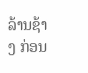ລ້ານຊ້າງ ກ່ອນ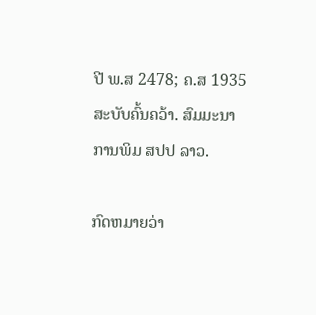ປີ ພ.ສ 2478; ຄ.ສ 1935 ສະບັບຄົ້ນຄວ້າ. ສົມມະນາ ການພິມ ສປປ ລາວ.

ກົດຫມາຍວ່າ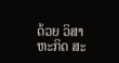ດ້ວຍ ວິສາຫະກິດ ສະ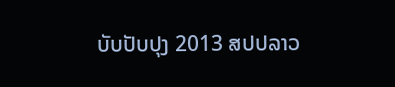ບັບປັບປຸງ 2013 ສປປລາວ